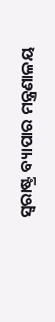ସ୍ଵରାଷ୍ଟ୍ର ବ୍ୟାପାର ମନ୍ତ୍ରଣାଳୟ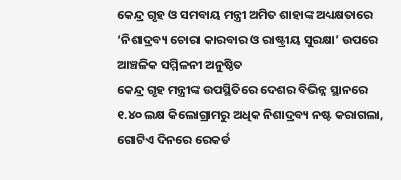କେନ୍ଦ୍ର ଗୃହ ଓ ସମବାୟ ମନ୍ତ୍ରୀ ଅମିତ ଶାହାଙ୍କ ଅଧ୍ୟକ୍ଷତାରେ ‘ନିଶାଦ୍ରବ୍ୟ ଚୋରା କାରବାର ଓ ରାଷ୍ଟ୍ରୀୟ ସୁରକ୍ଷା’ ଉପରେ ଆଞ୍ଚଳିକ ସମ୍ମିଳନୀ ଅନୁଷ୍ଠିତ
କେନ୍ଦ୍ର ଗୃହ ମନ୍ତ୍ରୀଙ୍କ ଉପସ୍ଥିତିରେ ଦେଶର ବିଭିନ୍ନ ସ୍ଥାନରେ ୧.୪୦ ଲକ୍ଷ କିଲୋଗ୍ରାମରୁ ଅଧିକ ନିଶାଦ୍ରବ୍ୟ ନଷ୍ଟ କରାଗଲା, ଗୋଟିଏ ଦିନରେ ରେକର୍ଡ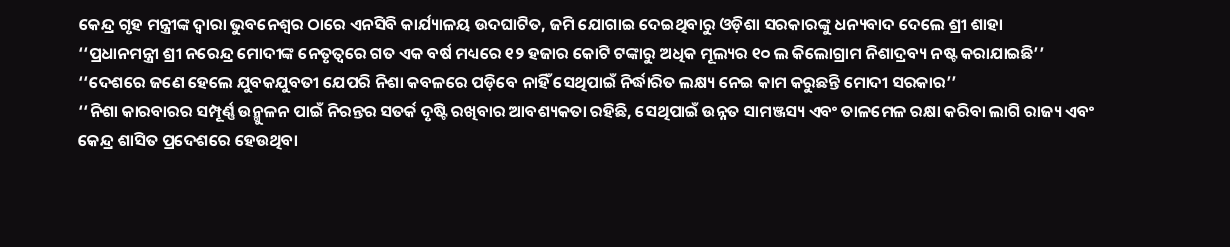କେନ୍ଦ୍ର ଗୃହ ମନ୍ତ୍ରୀଙ୍କ ଦ୍ୱାରା ଭୁବନେଶ୍ୱର ଠାରେ ଏନସିବି କାର୍ଯ୍ୟାଳୟ ଉଦଘାଟିତ, ଜମି ଯୋଗାଇ ଦେଇଥିବାରୁ ଓଡ଼ିଶା ସରକାରଙ୍କୁ ଧନ୍ୟବାଦ ଦେଲେ ଶ୍ରୀ ଶାହା
‘‘ପ୍ରଧାନମନ୍ତ୍ରୀ ଶ୍ରୀ ନରେନ୍ଦ୍ର ମୋଦୀଙ୍କ ନେତୃତ୍ୱରେ ଗତ ଏକ ବର୍ଷ ମଧ୍ୟରେ ୧୨ ହଜାର କୋଟି ଟଙ୍କାରୁ ଅଧିକ ମୂଲ୍ୟର ୧୦ ଲ କିଲୋଗ୍ରାମ ନିଶାଦ୍ରବ୍ୟ ନଷ୍ଟ କରାଯାଇଛି’’
‘‘ଦେଶରେ ଜଣେ ହେଲେ ଯୁବକଯୁବତୀ ଯେପରି ନିଶା କବଳରେ ପଡ଼ିବେ ନାହିଁ ସେଥିପାଇଁ ନିର୍ଦ୍ଧାରିତ ଲକ୍ଷ୍ୟ ନେଇ କାମ କରୁଛନ୍ତି ମୋଦୀ ସରକାର’’
‘‘ନିଶା କାରବାରର ସମ୍ପୂର୍ଣ୍ଣ ଉନ୍ମୁଳନ ପାଇଁ ନିରନ୍ତର ସତର୍କ ଦୃଷ୍ଟି ରଖିବାର ଆବଶ୍ୟକତା ରହିଛି, ସେଥିପାଇଁ ଉନ୍ନତ ସାମଞ୍ଜସ୍ୟ ଏବଂ ତାଳମେଳ ରକ୍ଷା କରିବା ଲାଗି ରାଜ୍ୟ ଏବଂ କେନ୍ଦ୍ର ଶାସିତ ପ୍ରଦେଶରେ ହେଉଥିବା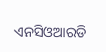ଏନସିଓଆରଡି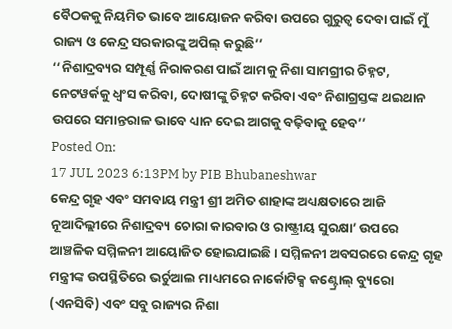ବୈଠକକୁ ନିୟମିତ ଭାବେ ଆୟୋଜନ କରିବା ଉପରେ ଗୁରୁତ୍ୱ ଦେବା ପାଇଁ ମୁଁ ରାଜ୍ୟ ଓ କେନ୍ଦ୍ର ସରକାରଙ୍କୁ ଅପିଲ୍ କରୁଛି’’
‘‘ନିଶାଦ୍ରବ୍ୟର ସମ୍ପୂର୍ଣ୍ଣ ନିରାକରଣ ପାଇଁ ଆମକୁ ନିଶା ସାମଗ୍ରୀର ଚିହ୍ନଟ, ନେଟୱର୍କକୁ ଧ୍ୱଂସ କରିବା, ଦୋଷୀଙ୍କୁ ଚିହ୍ନଟ କରିବା ଏବଂ ନିଶାଗ୍ରସ୍ତଙ୍କ ଥଇଥାନ ଉପରେ ସମାନ୍ତରାଳ ଭାବେ ଧ୍ୟାନ ଦେଇ ଆଗକୁ ବଢ଼ିବାକୁ ହେବ’’
Posted On:
17 JUL 2023 6:13PM by PIB Bhubaneshwar
କେନ୍ଦ୍ର ଗୃହ ଏବଂ ସମବାୟ ମନ୍ତ୍ରୀ ଶ୍ରୀ ଅମିତ ଶାହାଙ୍କ ଅଧ୍ୟକ୍ଷତାରେ ଆଜି ନୂଆଦିଲ୍ଲୀରେ ନିଶାଦ୍ରବ୍ୟ ଚୋରା କାରବାର ଓ ରାଷ୍ଟ୍ରୀୟ ସୁରକ୍ଷା’ ଉପରେ ଆଞ୍ଚଳିକ ସମ୍ମିଳନୀ ଆୟୋଜିତ ହୋଇଯାଇଛି । ସମ୍ମିଳନୀ ଅବସରରେ କେନ୍ଦ୍ର ଗୃହ ମନ୍ତ୍ରୀଙ୍କ ଉପସ୍ଥିତିରେ ଭର୍ଚୁଆଲ ମାଧ୍ୟମରେ ନାର୍କୋଟିକ୍ସ କଣ୍ଟ୍ରୋଲ୍ ବ୍ୟୁରୋ (ଏନସିବି) ଏବଂ ସବୁ ରାଜ୍ୟର ନିଶା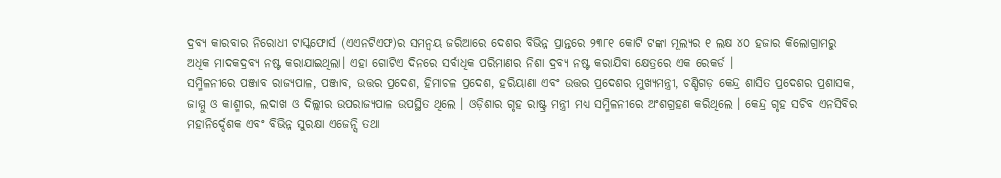ଦ୍ରବ୍ୟ କାରବାର ନିରୋଧୀ ଟାସ୍କଫୋର୍ସ (ଏଏନଟିଏଫ)ର ସମନ୍ୱୟ ଜରିଆରେ ଦେଶର ବିଭିନ୍ନ ପ୍ରାନ୍ତରେ ୨୩୮୧ କୋଟି ଟଙ୍କା ମୂଲ୍ୟର ୧ ଲକ୍ଷ ୪୦ ହଜାର କିଲୋଗ୍ରାମରୁ ଅଧିକ ମାଦକଦ୍ରବ୍ୟ ନଷ୍ଟ କରାଯାଇଥିଲା। ଏହା ଗୋଟିଏ ଦିନରେ ସର୍ବାଧିକ ପରିମାଣର ନିଶା ଦ୍ରବ୍ୟ ନଷ୍ଟ କରାଯିବା କ୍ଷେତ୍ରରେ ଏକ ରେକର୍ଡ ।
ସମ୍ମିଳନୀରେ ପଞ୍ଜାବ ରାଜ୍ୟପାଳ, ପଞ୍ଜାବ, ଉତ୍ତର ପ୍ରଦେଶ, ହିମାଚଳ ପ୍ରଦେଶ, ହରିୟାଣା ଏବଂ ଉତ୍ତର ପ୍ରଦେଶର ମୁଖ୍ୟମନ୍ତ୍ରୀ, ଚଣ୍ଡିଗଡ଼ କେନ୍ଦ୍ର ଶାସିତ ପ୍ରଦେଶର ପ୍ରଶାସକ, ଜାମ୍ମୁ ଓ କାଶ୍ମୀର, ଲଦାଖ ଓ ଦିଲ୍ଲୀର ଉପରାଜ୍ୟପାଳ ଉପସ୍ଥିତ ଥିଲେ । ଓଡ଼ିଶାର ଗୃହ ରାଷ୍ଟ୍ର ମନ୍ତ୍ରୀ ମଧ୍ୟ ସମ୍ମିଳନୀରେ ଅଂଶଗ୍ରହଣ କରିଥିଲେ । କେନ୍ଦ୍ର ଗୃହ ସଚିବ ଏନସିବିର ମହାନିର୍ଦ୍ଦେଶକ ଏବଂ ବିଭିନ୍ନ ସୁରକ୍ଷା ଏଜେନ୍ସି ତଥା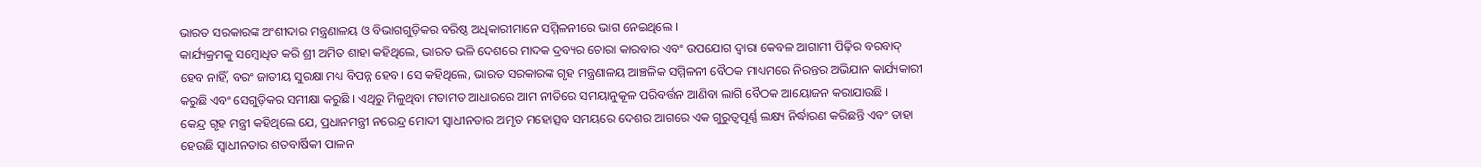ଭାରତ ସରକାରଙ୍କ ଅଂଶୀଦାର ମନ୍ତ୍ରଣାଳୟ ଓ ବିଭାଗଗୁଡ଼ିକର ବରିଷ୍ଠ ଅଧିକାରୀମାନେ ସମ୍ମିଳନୀରେ ଭାଗ ନେଇଥିଲେ ।
କାର୍ଯ୍ୟକ୍ରମକୁ ସମ୍ବୋଧିତ କରି ଶ୍ରୀ ଅମିତ ଶାହା କହିଥିଲେ, ଭାରତ ଭଳି ଦେଶରେ ମାଦକ ଦ୍ରବ୍ୟର ଚୋରା କାରବାର ଏବଂ ଉପଯୋଗ ଦ୍ୱାରା କେବଳ ଆଗାମୀ ପିଢ଼ିର ବରବାଦ୍ ହେବ ନାହିଁ, ବରଂ ଜାତୀୟ ସୁରକ୍ଷା ମଧ୍ୟ ବିପନ୍ନ ହେବ। ସେ କହିଥିଲେ, ଭାରତ ସରକାରଙ୍କ ଗୃହ ମନ୍ତ୍ରଣାଳୟ ଆଞ୍ଚଳିକ ସମ୍ମିଳନୀ ବୈଠକ ମାଧ୍ୟମରେ ନିରନ୍ତର ଅଭିଯାନ କାର୍ଯ୍ୟକାରୀ କରୁଛି ଏବଂ ସେଗୁଡ଼ିକର ସମୀକ୍ଷା କରୁଛି । ଏଥିରୁ ମିଳୁଥିବା ମତାମତ ଆଧାରରେ ଆମ ନୀତିରେ ସମୟାନୁକୂଳ ପରିବର୍ତ୍ତନ ଆଣିବା ଲାଗି ବୈଠକ ଆୟୋଜନ କରାଯାଉଛି ।
କେନ୍ଦ୍ର ଗୃହ ମନ୍ତ୍ରୀ କହିଥିଲେ ଯେ, ପ୍ରଧାନମନ୍ତ୍ରୀ ନରେନ୍ଦ୍ର ମୋଦୀ ସ୍ୱାଧୀନତାର ଅମୃତ ମହୋତ୍ସବ ସମୟରେ ଦେଶର ଆଗରେ ଏକ ଗୁରୁତ୍ୱପୂର୍ଣ୍ଣ ଲକ୍ଷ୍ୟ ନିର୍ଦ୍ଧାରଣ କରିଛନ୍ତି ଏବଂ ତାହା ହେଉଛି ସ୍ୱାଧୀନତାର ଶତବାର୍ଷିକୀ ପାଳନ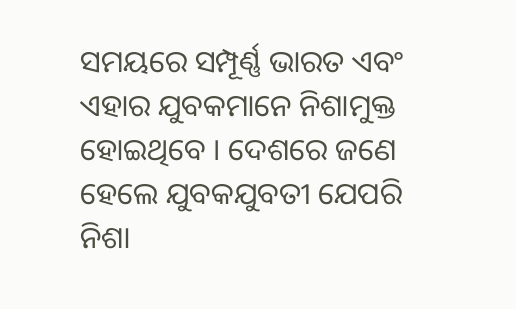ସମୟରେ ସମ୍ପୂର୍ଣ୍ଣ ଭାରତ ଏବଂ ଏହାର ଯୁବକମାନେ ନିଶାମୁକ୍ତ ହୋଇଥିବେ । ଦେଶରେ ଜଣେ ହେଲେ ଯୁବକଯୁବତୀ ଯେପରି ନିଶା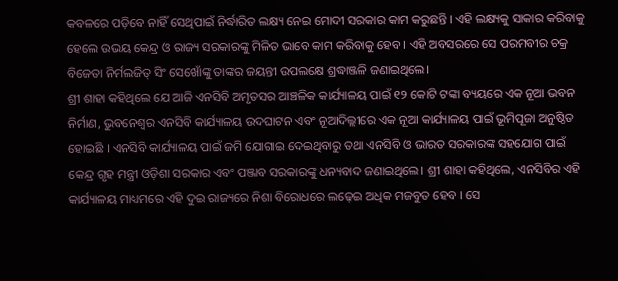କବଳରେ ପଡ଼ିବେ ନାହିଁ ସେଥିପାଇଁ ନିର୍ଦ୍ଧାରିତ ଲକ୍ଷ୍ୟ ନେଇ ମୋଦୀ ସରକାର କାମ କରୁଛନ୍ତି । ଏହି ଲକ୍ଷ୍ୟକୁ ସାକାର କରିବାକୁ ହେଲେ ଉଭୟ କେନ୍ଦ୍ର ଓ ରାଜ୍ୟ ସରକାରଙ୍କୁ ମିଳିତ ଭାବେ କାମ କରିବାକୁ ହେବ । ଏହି ଅବସରରେ ସେ ପରମବୀର ଚକ୍ର ବିଜେତା ନିର୍ମଲଜିତ୍ ସିଂ ସେଖୋଁଙ୍କୁ ତାଙ୍କର ଜୟନ୍ତୀ ଉପଲକ୍ଷେ ଶ୍ରଦ୍ଧାଞ୍ଜଳି ଜଣାଇଥିଲେ।
ଶ୍ରୀ ଶାହା କହିଥିଲେ ଯେ ଆଜି ଏନସିବି ଅମୃତସର ଆଞ୍ଚଳିକ କାର୍ଯ୍ୟାଳୟ ପାଇଁ ୧୨ କୋଟି ଟଙ୍କା ବ୍ୟୟରେ ଏକ ନୂଆ ଭବନ ନିର୍ମାଣ, ଭୁବନେଶ୍ୱର ଏନସିବି କାର୍ଯ୍ୟାଳୟ ଉଦଘାଟନ ଏବଂ ନୂଆଦିଲ୍ଲୀରେ ଏକ ନୂଆ କାର୍ଯ୍ୟାଳୟ ପାଇଁ ଭୂମିପୂଜା ଅନୁଷ୍ଠିତ ହୋଇଛି । ଏନସିବି କାର୍ଯ୍ୟାଳୟ ପାଇଁ ଜମି ଯୋଗାଇ ଦେଇଥିବାରୁ ତଥା ଏନସିବି ଓ ଭାରତ ସରକାରଙ୍କ ସହଯୋଗ ପାଇଁ କେନ୍ଦ୍ର ଗୃହ ମନ୍ତ୍ରୀ ଓଡ଼ିଶା ସରକାର ଏବଂ ପଞ୍ଜାବ ସରକାରଙ୍କୁ ଧନ୍ୟବାଦ ଜଣାଇଥିଲେ। ଶ୍ରୀ ଶାହା କହିଥିଲେ, ଏନସିବିର ଏହି କାର୍ଯ୍ୟାଳୟ ମାଧ୍ୟମରେ ଏହି ଦୁଇ ରାଜ୍ୟରେ ନିଶା ବିରୋଧରେ ଲଢ଼େଇ ଅଧିକ ମଜବୁତ ହେବ । ସେ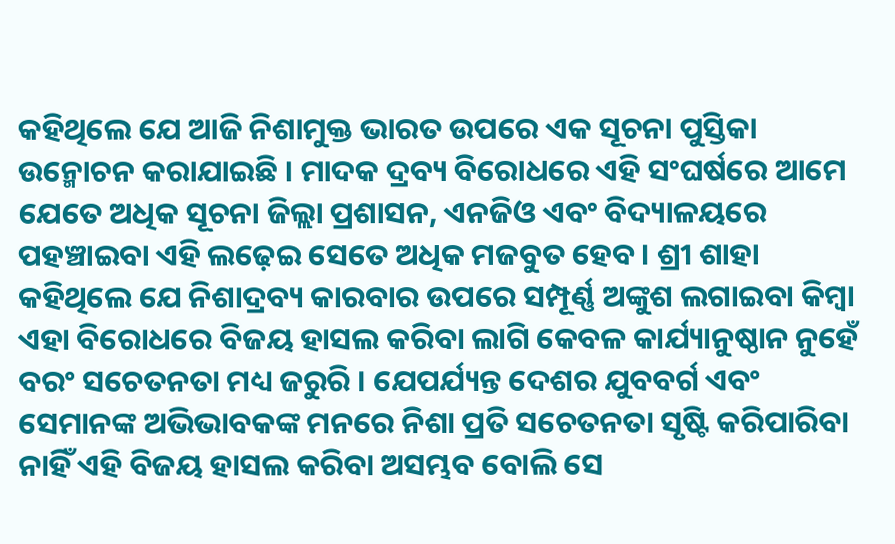କହିଥିଲେ ଯେ ଆଜି ନିଶାମୁକ୍ତ ଭାରତ ଉପରେ ଏକ ସୂଚନା ପୁସ୍ତିକା ଉନ୍ମୋଚନ କରାଯାଇଛି । ମାଦକ ଦ୍ରବ୍ୟ ବିରୋଧରେ ଏହି ସଂଘର୍ଷରେ ଆମେ ଯେତେ ଅଧିକ ସୂଚନା ଜିଲ୍ଲା ପ୍ରଶାସନ, ଏନଜିଓ ଏବଂ ବିଦ୍ୟାଳୟରେ ପହଞ୍ଚାଇବା ଏହି ଲଢ଼େଇ ସେତେ ଅଧିକ ମଜବୁତ ହେବ । ଶ୍ରୀ ଶାହା କହିଥିଲେ ଯେ ନିଶାଦ୍ରବ୍ୟ କାରବାର ଉପରେ ସମ୍ପୂର୍ଣ୍ଣ ଅଙ୍କୁଶ ଲଗାଇବା କିମ୍ବା ଏହା ବିରୋଧରେ ବିଜୟ ହାସଲ କରିବା ଲାଗି କେବଳ କାର୍ଯ୍ୟାନୁଷ୍ଠାନ ନୁହେଁ ବରଂ ସଚେତନତା ମଧ୍ୟ ଜରୁରି । ଯେପର୍ଯ୍ୟନ୍ତ ଦେଶର ଯୁବବର୍ଗ ଏବଂ ସେମାନଙ୍କ ଅଭିଭାବକଙ୍କ ମନରେ ନିଶା ପ୍ରତି ସଚେତନତା ସୃଷ୍ଟି କରିପାରିବା ନାହିଁ ଏହି ବିଜୟ ହାସଲ କରିବା ଅସମ୍ଭବ ବୋଲି ସେ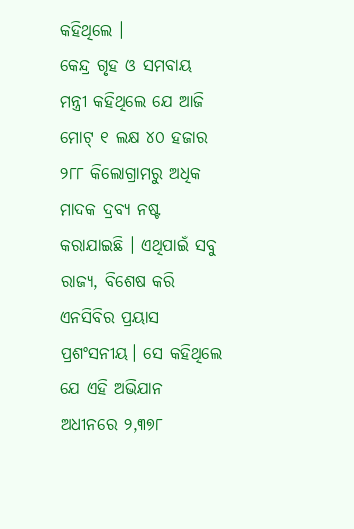କହିଥିଲେ ।
କେନ୍ଦ୍ର ଗୃହ ଓ ସମବାୟ ମନ୍ତ୍ରୀ କହିଥିଲେ ଯେ ଆଜି ମୋଟ୍ ୧ ଲକ୍ଷ ୪୦ ହଜାର ୨୮୮ କିଲୋଗ୍ରାମରୁ ଅଧିକ ମାଦକ ଦ୍ରବ୍ୟ ନଷ୍ଟ କରାଯାଇଛି । ଏଥିପାଇଁ ସବୁ ରାଜ୍ୟ, ବିଶେଷ କରି ଏନସିବିର ପ୍ରୟାସ ପ୍ରଶଂସନୀୟ। ସେ କହିଥିଲେ ଯେ ଏହି ଅଭିଯାନ ଅଧୀନରେ ୨,୩୭୮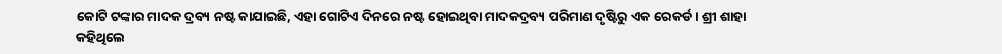କୋଟି ଟଙ୍କାର ମାଦକ ଦ୍ରବ୍ୟ ନଷ୍ଟ କାଯାଇଛି, ଏହା ଗୋଟିଏ ଦିନରେ ନଷ୍ଟ ହୋଇଥିବା ମାଦକଦ୍ରବ୍ୟ ପରିମାଣ ଦୃଷ୍ଟିରୁ ଏକ ରେକର୍ଡ । ଶ୍ରୀ ଶାହା କହିଥିଲେ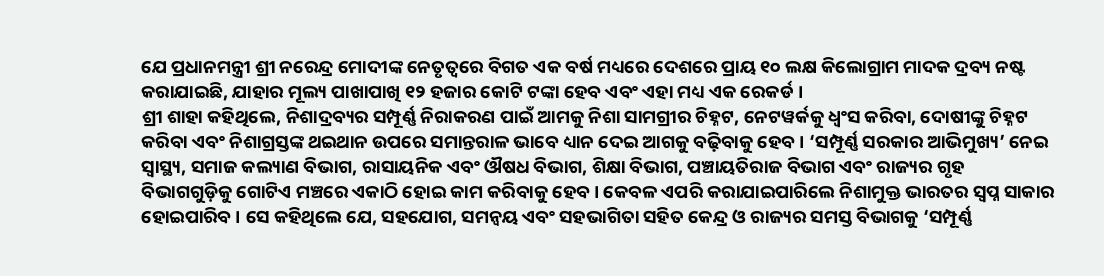ଯେ ପ୍ରଧାନମନ୍ତ୍ରୀ ଶ୍ରୀ ନରେନ୍ଦ୍ର ମୋଦୀଙ୍କ ନେତୃତ୍ୱରେ ବିଗତ ଏକ ବର୍ଷ ମଧ୍ୟରେ ଦେଶରେ ପ୍ରାୟ ୧୦ ଲକ୍ଷ କିଲୋଗ୍ରାମ ମାଦକ ଦ୍ରବ୍ୟ ନଷ୍ଟ କରାଯାଇଛି, ଯାହାର ମୂଲ୍ୟ ପାଖାପାଖି ୧୨ ହଜାର କୋଟି ଟଙ୍କା ହେବ ଏବଂ ଏହା ମଧ୍ୟ ଏକ ରେକର୍ଡ ।
ଶ୍ରୀ ଶାହା କହିଥିଲେ, ନିଶାଦ୍ରବ୍ୟର ସମ୍ପୂର୍ଣ୍ଣ ନିରାକରଣ ପାଇଁ ଆମକୁ ନିଶା ସାମଗ୍ରୀର ଚିହ୍ନଟ, ନେଟୱର୍କକୁ ଧ୍ୱଂସ କରିବା, ଦୋଷୀଙ୍କୁ ଚିହ୍ନଟ କରିବା ଏବଂ ନିଶାଗ୍ରସ୍ତଙ୍କ ଥଇଥାନ ଉପରେ ସମାନ୍ତରାଳ ଭାବେ ଧ୍ୟାନ ଦେଇ ଆଗକୁ ବଢ଼ିବାକୁ ହେବ । ‘ସମ୍ପୂର୍ଣ୍ଣ ସରକାର ଆଭିମୁଖ୍ୟ’ ନେଇ ସ୍ୱାସ୍ଥ୍ୟ, ସମାଜ କଲ୍ୟାଣ ବିଭାଗ, ରାସାୟନିକ ଏବଂ ଔଷଧ ବିଭାଗ, ଶିକ୍ଷା ବିଭାଗ, ପଞ୍ଚାୟତିରାଜ ବିଭାଗ ଏବଂ ରାଜ୍ୟର ଗୃହ ବିଭାଗଗୁଡ଼ିକୁ ଗୋଟିଏ ମଞ୍ଚରେ ଏକାଠି ହୋଇ କାମ କରିବାକୁ ହେବ । କେବଳ ଏପରି କରାଯାଇପାରିଲେ ନିଶାମୁକ୍ତ ଭାରତର ସ୍ୱପ୍ନ ସାକାର ହୋଇପାରିବ । ସେ କହିଥିଲେ ଯେ, ସହଯୋଗ, ସମନ୍ୱୟ ଏବଂ ସହଭାଗିତା ସହିତ କେନ୍ଦ୍ର ଓ ରାଜ୍ୟର ସମସ୍ତ ବିଭାଗକୁ ‘ସମ୍ପୂର୍ଣ୍ଣ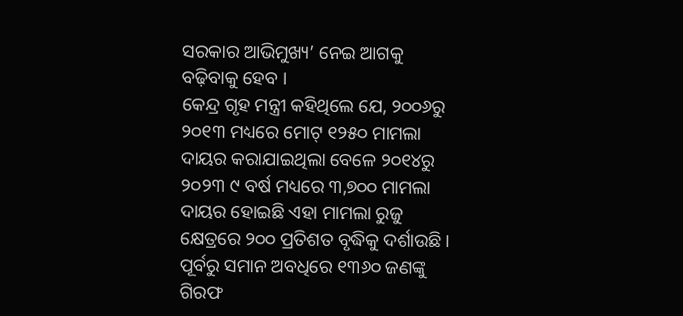ସରକାର ଆଭିମୁଖ୍ୟ’ ନେଇ ଆଗକୁ ବଢ଼ିବାକୁ ହେବ ।
କେନ୍ଦ୍ର ଗୃହ ମନ୍ତ୍ରୀ କହିଥିଲେ ଯେ, ୨୦୦୬ରୁ ୨୦୧୩ ମଧ୍ୟରେ ମୋଟ୍ ୧୨୫୦ ମାମଲା ଦାୟର କରାଯାଇଥିଲା ବେଳେ ୨୦୧୪ରୁ ୨୦୨୩ ୯ ବର୍ଷ ମଧ୍ୟରେ ୩,୭୦୦ ମାମଲା ଦାୟର ହୋଇଛି ଏହା ମାମଲା ରୁଜୁ କ୍ଷେତ୍ରରେ ୨୦୦ ପ୍ରତିଶତ ବୃଦ୍ଧିକୁ ଦର୍ଶାଉଛି । ପୂର୍ବରୁ ସମାନ ଅବଧିରେ ୧୩୬୦ ଜଣଙ୍କୁ ଗିରଫ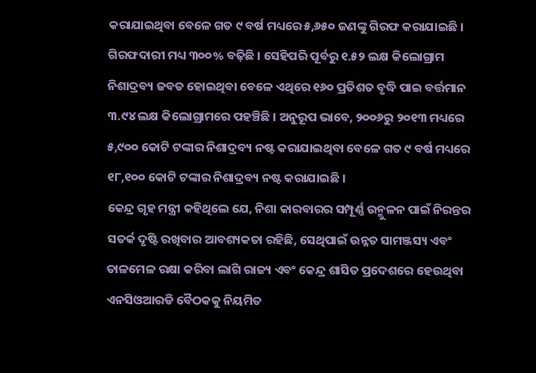କରାଯାଇଥିବା ବେଳେ ଗତ ୯ ବର୍ଷ ମଧ୍ୟରେ ୫,୬୫୦ ଜଣଙ୍କୁ ଗିରଫ କରାଯାଇଛି । ଗିରଫଦାରୀ ମଧ୍ୟ ୩୦୦% ବଢ଼ିଛି । ସେହିପରି ପୂର୍ବରୁ ୧.୫୨ ଲକ୍ଷ କିଲୋଗ୍ରାମ ନିଶାଦ୍ରବ୍ୟ ଜବତ ହୋଇଥିବା ବେଳେ ଏଥିରେ ୧୬୦ ପ୍ରତିଶତ ବୃଦ୍ଧି ପାଇ ବର୍ତ୍ତମାନ ୩.୯୪ ଲକ୍ଷ କିଲୋଗ୍ରାମରେ ପହଞ୍ଚିଛି । ଅନୁରୂପ ଭାବେ, ୨୦୦୬ରୁ ୨୦୧୩ ମଧ୍ୟରେ ୫,୯୦୦ କୋଟି ଟଙ୍କାର ନିଶାଦ୍ରବ୍ୟ ନଷ୍ଟ କରାଯାଇଥିବା ବେଳେ ଗତ ୯ ବର୍ଷ ମଧ୍ୟରେ ୧୮,୧୦୦ କୋଟି ଟଙ୍କାର ନିଶାଦ୍ରବ୍ୟ ନଷ୍ଟ କରାଯାଇଛି ।
କେନ୍ଦ୍ର ଗୃହ ମନ୍ତ୍ରୀ କହିଥିଲେ ଯେ, ନିଶା କାରବାରର ସମ୍ପୂର୍ଣ୍ଣ ଉନ୍ମୁଳନ ପାଇଁ ନିରନ୍ତର ସତର୍କ ଦୃଷ୍ଟି ରଖିବାର ଆବଶ୍ୟକତା ରହିଛି, ସେଥିପାଇଁ ଉନ୍ନତ ସାମଞ୍ଜସ୍ୟ ଏବଂ ତାଳମେଳ ରକ୍ଷା କରିବା ଲାଗି ରାଜ୍ୟ ଏବଂ କେନ୍ଦ୍ର ଶାସିତ ପ୍ରଦେଶରେ ହେଉଥିବା ଏନସିଓଆରଡି ବୈଠକକୁ ନିୟମିତ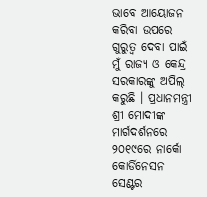ଭାବେ ଆୟୋଜନ କରିବା ଉପରେ ଗୁରୁତ୍ୱ ଦେବା ପାଇଁ ମୁଁ ରାଜ୍ୟ ଓ କେନ୍ଦ୍ର ସରକାରଙ୍କୁ ଅପିଲ୍ କରୁଛି । ପ୍ରଧାନମନ୍ତ୍ରୀ ଶ୍ରୀ ମୋଦୀଙ୍କ ମାର୍ଗଦର୍ଶନରେ ୨୦୧୯ରେ ନାର୍କୋ କୋର୍ଡିନେସନ ସେଣ୍ଟର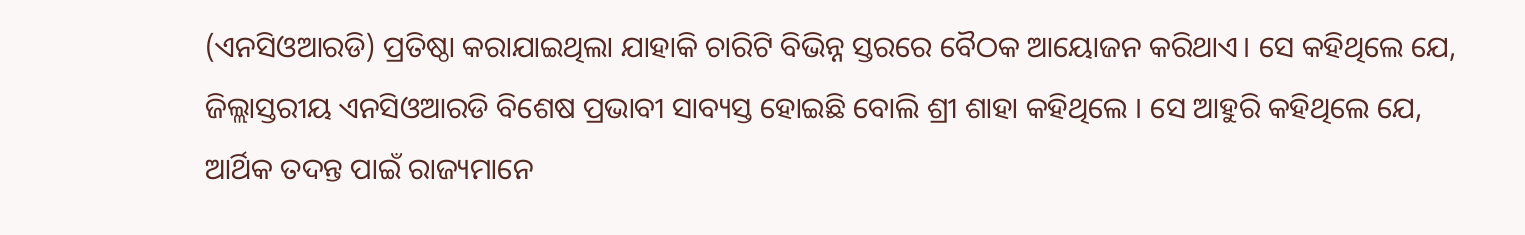(ଏନସିଓଆରଡି) ପ୍ରତିଷ୍ଠା କରାଯାଇଥିଲା ଯାହାକି ଚାରିଟି ବିଭିନ୍ନ ସ୍ତରରେ ବୈଠକ ଆୟୋଜନ କରିଥାଏ। ସେ କହିଥିଲେ ଯେ, ଜିଲ୍ଲାସ୍ତରୀୟ ଏନସିଓଆରଡି ବିଶେଷ ପ୍ରଭାବୀ ସାବ୍ୟସ୍ତ ହୋଇଛି ବୋଲି ଶ୍ରୀ ଶାହା କହିଥିଲେ । ସେ ଆହୁରି କହିଥିଲେ ଯେ, ଆର୍ଥିକ ତଦନ୍ତ ପାଇଁ ରାଜ୍ୟମାନେ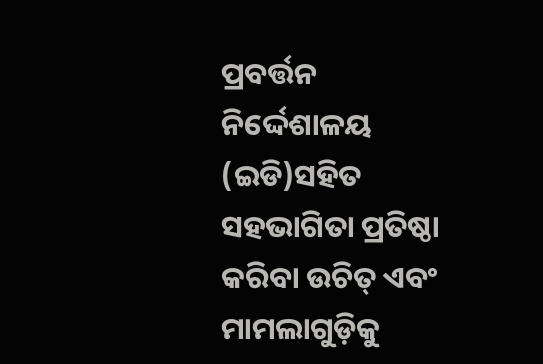ପ୍ରବର୍ତ୍ତନ ନିର୍ଦ୍ଦେଶାଳୟ (ଇଡି)ସହିତ ସହଭାଗିତା ପ୍ରତିଷ୍ଠା କରିବା ଉଚିତ୍ ଏବଂ ମାମଲାଗୁଡ଼ିକୁ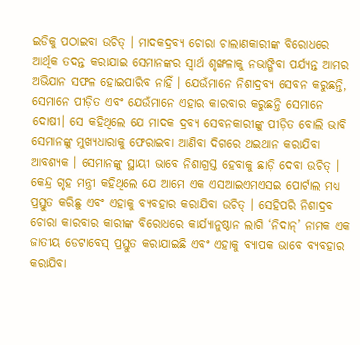ଇଡିକୁ ପଠାଇବା ଉଚିତ୍ । ମାଦକଦ୍ରବ୍ୟ ଚୋରା ଚାଲାଣକାରୀଙ୍କ ବିରୋଧରେ ଆର୍ଥିକ ତଦନ୍ତ କରାଯାଇ ସେମାନଙ୍କର ସ୍ୱାର୍ଥ ଶୃଙ୍ଖଳାକୁ ନଭାଙ୍ଗିବା ପର୍ଯ୍ୟନ୍ତ ଆମର ଅଭିଯାନ ସଫଳ ହୋଇପାରିବ ନାହିଁ । ଯେଉଁମାନେ ନିଶାଦ୍ରବ୍ୟ ସେବନ କରୁଛନ୍ତି, ସେମାନେ ପୀଡ଼ିତ ଏବଂ ଯେଉଁମାନେ ଏହାର କାରବାର କରୁଛନ୍ତି ସେମାନେ ଦୋଷୀ। ସେ କହିଥିଲେ ଯେ ମାଦକ ଦ୍ରବ୍ୟ ସେବନକାରୀଙ୍କୁ ପୀଡ଼ିତ ବୋଲି ଭାବି ସେମାନଙ୍କୁ ମୁଖ୍ୟଧାରାକୁ ଫେରାଇବା ଆଣିବା ଦିଗରେ ଥଇଥାନ କରାଯିବା ଆବଶ୍ୟକ । ସେମାନଙ୍କୁ ସ୍ଥାୟୀ ଭାବେ ନିଶାଗ୍ରସ୍ତ ହେବାକୁ ଛାଡ଼ି ଦେବା ଉଚିତ୍ ।
କେନ୍ଦ୍ର ଗୃହ ମନ୍ତ୍ରୀ କହିଥିଲେ ଯେ ଆମେ ଏକ ଏସଆଇଏମଏସଇ ପୋର୍ଟାଲ ମଧ୍ୟ ପ୍ରସ୍ତୁତ କରିଛୁ ଏବଂ ଏହାକୁ ବ୍ୟବହାର କରାଯିବା ଉଚିତ୍ । ସେହିପରି ନିଶାଦ୍ରବ ଚୋରା କାରବାର କାରୀଙ୍କ ବିରୋଧରେ କାର୍ଯ୍ୟାନୁଷ୍ଠାନ ଲାଗି ‘ନିଦାନ୍’ ନାମକ ଏକ ଜାତୀୟ ଡେଟାବେସ୍ ପ୍ରସ୍ତୁତ କରାଯାଇଛି ଏବଂ ଏହାକୁ ବ୍ୟାପକ ଭାବେ ବ୍ୟବହାର କରାଯିବା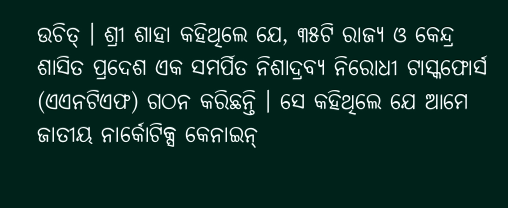ଉଚିତ୍ । ଶ୍ରୀ ଶାହା କହିଥିଲେ ଯେ, ୩୫ଟି ରାଜ୍ୟ ଓ କେନ୍ଦ୍ର ଶାସିତ ପ୍ରଦେଶ ଏକ ସମର୍ପିତ ନିଶାଦ୍ରବ୍ୟ ନିରୋଧୀ ଟାସ୍କଫୋର୍ସ (ଏଏନଟିଏଫ) ଗଠନ କରିଛନ୍ତି । ସେ କହିଥିଲେ ଯେ ଆମେ ଜାତୀୟ ନାର୍କୋଟିକ୍ସ କେନାଇନ୍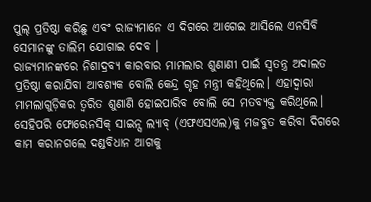ପୁଲ୍ ପ୍ରତିଷ୍ଠା କରିଛୁ ଏବଂ ରାଜ୍ୟମାନେ ଏ ଦିଗରେ ଆଗେଇ ଆସିଲେ ଏନସିବି ସେମାନଙ୍କୁ ତାଲିମ ଯୋଗାଇ ଦେବ ।
ରାଜ୍ୟମାନଙ୍କରେ ନିଶାଦ୍ରବ୍ୟ କାରବାର ମାମଲାର ଶୁଣାଣୀ ପାଇଁ ସ୍ୱତନ୍ତ୍ର ଅଦାଲତ ପ୍ରତିଷ୍ଠା କରାଯିବା ଆବଶ୍ୟକ ବୋଲି କେନ୍ଦ୍ର ଗୃହ ମନ୍ତ୍ରୀ କହିଥିଲେ। ଏହାଦ୍ୱାରା ମାମଲାଗୁଡ଼ିକର ତ୍ୱରିତ ଶୁଣାଣି ହୋଇପାରିବ ବୋଲି ସେ ମତବ୍ୟକ୍ତ କରିଥିଲେ। ସେହିପରି ଫୋରେନସିକ୍ ସାଇନ୍ସ ଲ୍ୟାବ୍ (ଏଫଏସଏଲ)କୁ ମଜବୁତ କରିବା ଦିଗରେ କାମ କରାନଗଲେ ଦଣ୍ଡବିଧାନ ଆଗକୁ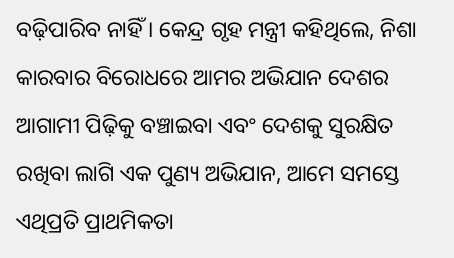ବଢ଼ିପାରିବ ନାହିଁ । କେନ୍ଦ୍ର ଗୃହ ମନ୍ତ୍ରୀ କହିଥିଲେ, ନିଶା କାରବାର ବିରୋଧରେ ଆମର ଅଭିଯାନ ଦେଶର ଆଗାମୀ ପିଢ଼ିକୁ ବଞ୍ଚାଇବା ଏବଂ ଦେଶକୁ ସୁରକ୍ଷିତ ରଖିବା ଲାଗି ଏକ ପୁଣ୍ୟ ଅଭିଯାନ, ଆମେ ସମସ୍ତେ ଏଥିପ୍ରତି ପ୍ରାଥମିକତା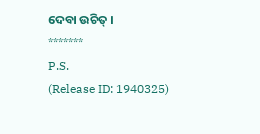ଦେବା ଉଚିତ୍ ।
*******
P.S.
(Release ID: 1940325)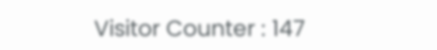Visitor Counter : 147